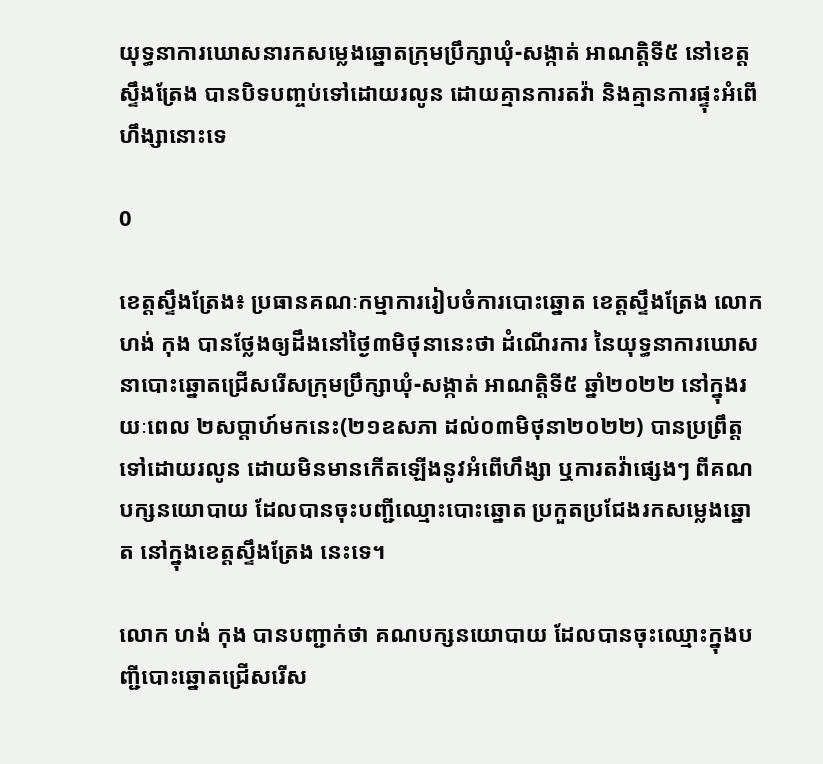យុទ្ធនាការឃោសនារកសម្លេងឆ្នោតក្រុមប្រឹក្សាឃុំ-សង្កាត់ អាណត្តិទី៥ នៅខេត្តស្ទឹងត្រែង បានបិទបញ្ចប់ទៅដោយរលូន ដោយគ្មានការតវ៉ា និងគ្មានការផ្ទុះអំពើហឹង្សានោះទេ

0

ខេត្តស្ទឹងត្រែង៖ ប្រធានគណៈកម្មាការរៀបចំការបោះឆ្នោត ខេត្តស្ទឹងត្រែង លោក ហង់ កុង បានថ្លែងឲ្យដឹងនៅថ្ងៃ៣មិថុនានេះថា ដំណើរការ នៃយុទ្ធនាការឃោសនាបោះឆ្នោតជ្រើសរើសក្រុមប្រឹក្សាឃុំ-សង្កាត់ អាណតិ្តទី៥ ឆ្នាំ២០២២ នៅក្នុងរយៈពេល ២សប្តាហ៍មកនេះ(២១ឧសភា ដល់០៣មិថុនា២០២២) បានប្រព្រឹត្តទៅដោយរលូន ដោយមិនមានកើតឡើងនូវអំពើហឹង្សា ឬការតវ៉ាផ្សេងៗ ពីគណបក្សនយោបាយ ដែលបានចុះបញ្ជីឈ្មោះបោះឆ្នោត ប្រកួតប្រជែងរកសម្លេងឆ្នោត នៅក្នុងខេត្តស្ទឹងត្រែង នេះទេ។

លោក ហង់ កុង បានបញ្ជាក់ថា គណបក្សនយោបាយ ដែលបានចុះឈ្មោះក្នុងបញ្ជីបោះឆ្នោតជ្រើសរើស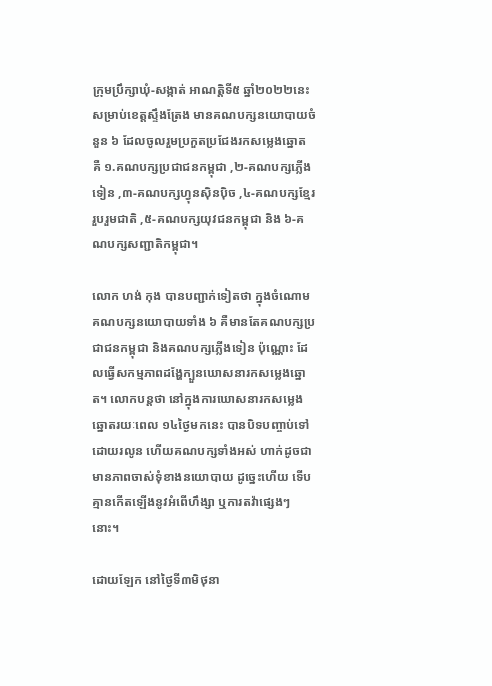ក្រុមប្រឹក្សាឃុំ-សង្កាត់ អាណត្តិទី៥ ឆ្នាំ២០២២នេះ សម្រាប់ខេត្តស្ទឹងត្រែង មានគណបក្សនយោបាយចំនួន ៦ ដែលចូលរួមប្រកួតប្រជែងរកសម្លេងឆ្នោត គឺ ១.គណបក្សប្រជាជនកម្ពុជា ,២-គណបក្សភ្លើងទៀន ,៣-គណបក្សហ្វុនស៊ិនប៉ិច ,៤-គណបក្សខ្មែររួបរួមជាតិ ,៥-គណបក្សយុវជនកម្ពុជា និង ៦-គណបក្សសញ្ជាតិកម្ពុជា។

លោក ហង់ កុង បានបញ្ជាក់ទៀតថា ក្នុងចំណោមគណបក្សនយោបាយទាំង ៦ គឺមានតែគណបក្សប្រជាជនកម្ពុជា និងគណបក្សភ្លើងទៀន ប៉ុណ្ណោះ ដែលធ្វើសកម្មភាពដង្ហែក្បួនឃោសនារកសម្លេងឆ្នោត។ លោកបន្តថា នៅក្នុងការឃោសនារកសម្លេងឆ្នោតរយៈពេល ១៤ថ្ងៃមកនេះ បានបិទបញ្ចាប់ទៅដោយរលូន ហើយគណបក្សទាំងអស់ ហាក់ដូចជាមានភាពចាស់ទុំខាងនយោបាយ ដូច្នេះហើយ ទើបគ្មានកើតឡើងនូវអំពើហឹង្សា ឬការតវ៉ាផ្សេងៗនោះ។

ដោយឡែក នៅថ្ងៃទី៣មិថុនា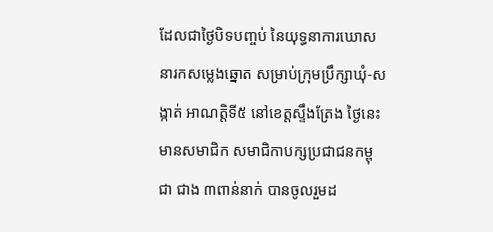ដែលជាថ្ងៃបិទបញ្ចប់ នៃយុទ្ធនាការឃោសនារកសម្លេងឆ្នោត សម្រាប់ក្រុមប្រឹក្សាឃុំ-សង្កាត់ អាណត្តិទី៥ នៅខេត្តស្ទឹងត្រែង ថ្ងៃនេះ មានសមាជិក សមាជិកាបក្សប្រជាជនកម្ពុជា ជាង ៣ពាន់នាក់ បានចូលរួមដ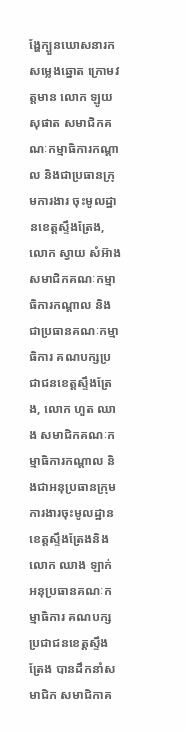ង្ហែក្បួនឃោសនារកសម្លេងឆ្នោត ក្រោមវត្តមាន លោក ឡូយ សុផាត សមាជិកគណៈកម្មាធិការកណ្តាល និងជាប្រធានក្រុមការងារ ចុះមូលដ្ឋានខេត្តស្ទឹងត្រែង, លោក ស្វាយ សំអ៊ាង សមាជិកគណៈកម្មាធិការកណ្តាល និងជាប្រធានគណៈកម្មាធិការ គណបក្សប្រជាជនខេត្តស្ទឹងត្រែង, លោក ហួត ឈាង សមាជិកគណៈកម្មាធិការកណ្តាល និងជាអនុប្រធានក្រុមការងារចុះមូលដ្ឋានខេត្តស្ទឹងត្រែងនិង លោក ឈាង ឡាក់ អនុប្រធានគណៈកម្មាធិការ គណបក្សប្រជាជនខេត្តស្ទឹងត្រែង បានដឹកនាំសមាជិក សមាជិកាគ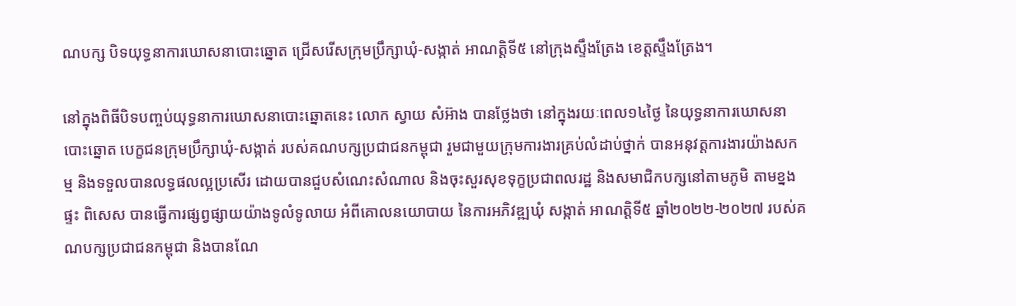ណបក្ស បិទយុទ្ធនាការឃោសនាបោះឆ្នោត ជ្រើសរើសក្រុមប្រឹក្សាឃុំ-សង្កាត់ អាណត្តិទី៥ នៅក្រុងស្ទឹងត្រែង ខេត្តស្ទឹងត្រែង។

នៅក្នុងពិធីបិទបញ្ចប់យុទ្ធនាការឃោសនាបោះឆ្នោតនេះ លោក ស្វាយ សំអ៊ាង បានថ្លែងថា នៅក្នុងរយៈពេល១៤ថ្ងៃ នៃយុទ្ធនាការឃោសនាបោះឆ្នោត បេក្ខជនក្រុមប្រឹក្សាឃុំ-សង្កាត់ របស់គណបក្សប្រជាជនកម្ពុជា រួមជាមួយក្រុមការងារគ្រប់លំដាប់ថ្នាក់ បានអនុវត្តការងារយ៉ាងសកម្ម និងទទួលបានលទ្ធផលល្អប្រសើរ ដោយបានជួបសំណេះសំណាល និងចុះសួរសុខទុក្ខប្រជាពលរដ្ឋ និងសមាជិកបក្សនៅតាមភូមិ តាមខ្នងផ្ទះ ពិសេស បានធ្វើការផ្សព្វផ្សាយយ៉ាងទូលំទូលាយ អំពីគោលនយោបាយ នៃការអភិវឌ្ឍឃុំ សង្កាត់ អាណត្តិទី៥ ឆ្នាំ២០២២-២០២៧ របស់គណបក្សប្រជាជនកម្ពុជា និងបានណែ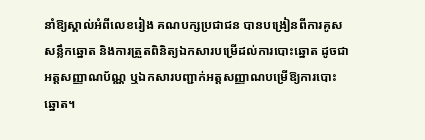នាំឱ្យស្គាល់អំពីលេខរៀង គណបក្សប្រជាជន បានបង្រៀនពីការគូសសន្លឹកឆ្នោត និងការត្រួតពិនិត្យឯកសារបម្រើដល់ការបោះឆ្នោត ដូចជាអត្តសញ្ញាណប័ណ្ណ ឬឯកសារបញ្ជាក់អត្តសញ្ញាណបម្រើឱ្យការបោះឆ្នោត។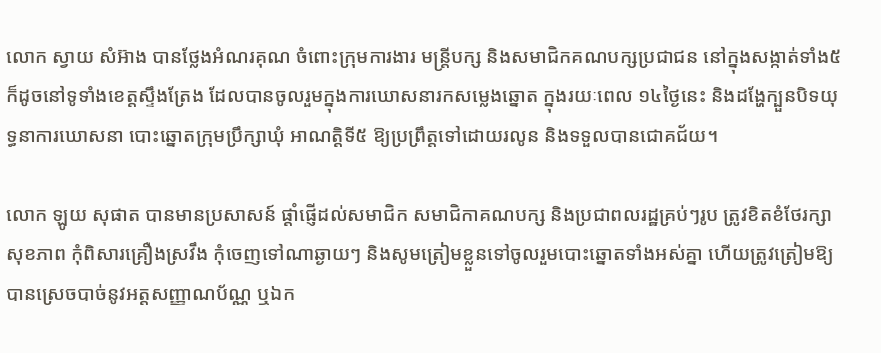លោក ស្វាយ សំអ៊ាង បានថ្លែងអំណរគុណ ចំពោះក្រុមការងារ មន្រ្តីបក្ស និងសមាជិកគណបក្សប្រជាជន នៅក្នុងសង្កាត់ទាំង៥ ក៏ដូចនៅទូទាំងខេត្តស្ទឹងត្រែង ដែលបានចូលរួមក្នុងការឃោសនារកសម្លេងឆ្នោត ក្នុងរយៈពេល ១៤ថ្ងៃនេះ និងដង្ហែក្បួនបិទយុទ្ធនាការឃោសនា បោះឆ្នោតក្រុមប្រឹក្សាឃុំ អាណត្តិទី៥ ឱ្យប្រព្រឹត្តទៅដោយរលូន និងទទួលបានជោគជ័យ។

លោក ឡូយ សុផាត បានមានប្រសាសន៍ ផ្ដាំផ្ញើដល់សមាជិក សមាជិកាគណបក្ស និងប្រជាពលរដ្ឋគ្រប់ៗរូប ត្រូវខិតខំថែរក្សាសុខភាព កុំពិសារគ្រឿងស្រវឹង កុំចេញទៅណាឆ្ងាយៗ និងសូមត្រៀមខ្លួនទៅចូលរួមបោះឆ្នោតទាំងអស់គ្នា ហើយត្រូវត្រៀមឱ្យបានស្រេចបាច់នូវអត្តសញ្ញាណប័ណ្ណ ឬឯក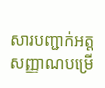សារបញ្ជាក់អត្តសញ្ញាណបម្រើ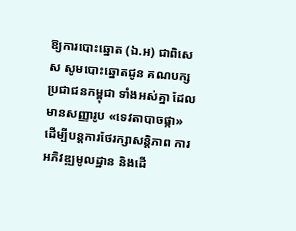ឱ្យការបោះឆ្នោត (ឯ.អ) ជាពិសេស សូមបោះឆ្នោតជូន គណបក្សប្រជាជនកម្ពុជា ទាំងអស់គ្នា ដែលមានសញ្ញារូប «ទេវតាបាចផ្កា» ដើម្បីបន្តការថែរក្សាសន្តិភាព ការអភិវឌ្ឍមូលដ្ឋាន និងដើ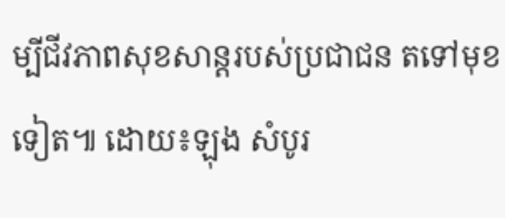ម្បីជីវភាពសុខសាន្តរបស់ប្រជាជន តទៅមុខទៀត៕ ដោយ៖ឡុង សំបូរ